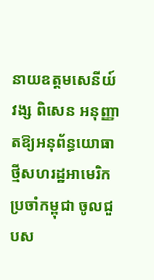នាយឧត្តមសេនីយ៍ វង្ស ពិសេន អនុញ្ញាតឱ្យអនុព័ន្ធយោធាថ្មីសហរដ្ឋអាមេរិក ប្រចាំកម្ពុជា ចូលជួបស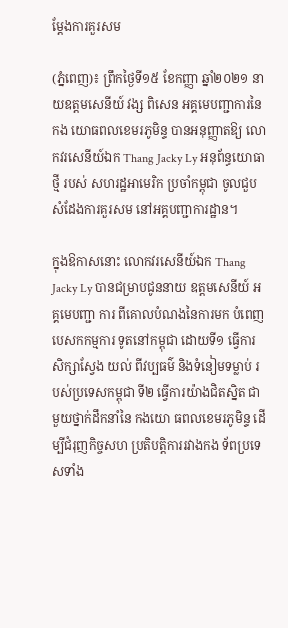ម្តែងការគួរសម

(ភ្នំពេញ)៖ ព្រឹកថ្ងៃទី១៥ ខែកញ្ញា ឆ្នាំ២០២១ នាយឧត្តមសេនីយ៍ វង្ស ពិសេន អគ្គមេបញ្ជាការនៃ កង យោធពលខេមរភូមិន្ទ បានអនុញ្ញាតឱ្យ លោកវរសេនីយ៍ឯក Thang Jacky Ly អនុព័ន្ធយោធាថ្មី របស់ សហរដ្ឋអាមេរិក ប្រចាំកម្ពុជា ចូលជួបសំដែងការគួរសម នៅអគ្គបញ្ជាការដ្ឋាន។

ក្នុងឱកាសនោះ លោកវរសេនីយ៍ឯក Thang Jacky Ly បានជម្រាបជូននាយ ឧត្តមសេនីយ៍ អគ្គមេបញ្ជា ការ ពីគោលបំណងនៃការមក បំពេញបេសកកម្មការ ទូតនៅកម្ពុជា ដោយទី១ ធ្វើការសិក្សាស្វែង យល់ ពីវប្បធម៌ និងទំនៀមទម្លាប់ របស់ប្រទេសកម្ពុជា ទី២ ធ្វើការយ៉ាងជិតស្និត ជាមួយថ្នាក់ដឹកនាំនៃ កងយោ ធពលខេមរភូមិន្ទ ដើម្បីជំរុញកិច្ចសហ ប្រតិបត្តិការរវាងកង ទ័ពប្រទេសទាំង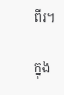ពីរ។

ក្នុង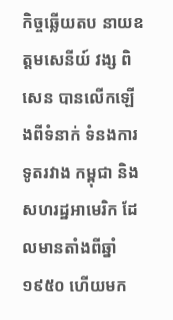កិច្ចឆ្លើយតប នាយឧត្តមសេនីយ៍ វង្ស ពិសេន បានលើកឡើងពីទំនាក់ ទំនងការទូតរវាង កម្ពុជា និង សហរដ្ឋអាមេរិក ដែលមានតាំងពីឆ្នាំ១៩៥០ ហើយមក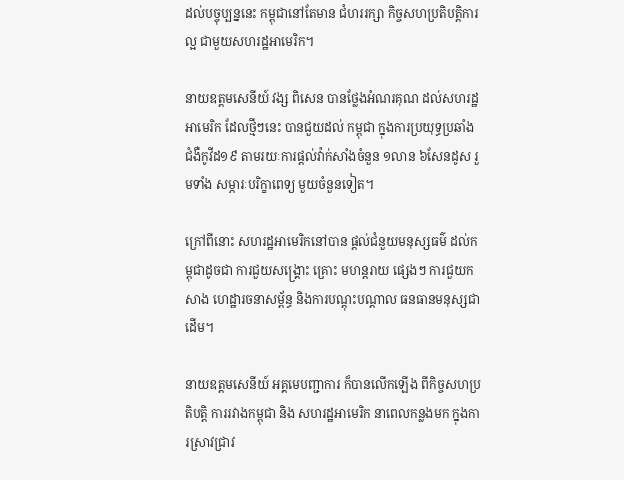ដល់បច្ចុប្បន្ននេះ កម្ពុជានៅតែមាន ជំហររក្សា កិច្ចសហប្រតិបត្តិការល្អ ជាមួយសហរដ្ឋអាមេរិក។

នាយឧត្តមសេនីយ៍ វង្ស ពិសេន បានថ្លែងអំណរគុណ ដល់សហរដ្ឋអាមេរិក ដែលថ្មីៗនេះ បានជួយដល់ កម្ពុជា ក្នុងការប្រយុទ្ធប្រឆាំង ជំងឺកូវីដ១៩ តាមរយៈការផ្ដល់វ៉ាក់សាំងចំនួន ១លាន ៦សែនដូស រួមទាំង សម្ភារៈបរិក្ខាពេទ្យ មួយចំនួនទៀត។

ក្រៅពីនោះ សហរដ្ឋអាមេរិកនៅបាន ផ្ដល់ជំនួយមនុស្សធម៌ ដល់កម្ពុជាដូចជា ការជួយសង្គ្រោះ គ្រោះ មហន្តរាយ ផ្សេងៗ ការជួយកសាង ហេដ្ឋារចនាសម្ព័ន្ធ និងការបណ្ដុះបណ្ដាល ធនធានមនុស្សជាដើម។

នាយឧត្តមសេនីយ៍ អគ្គមេបញ្ជាការ ក៏បានលើកឡើង ពីកិច្ចសហប្រតិបត្តិ ការរវាងកម្ពុជា និង សហរដ្ឋអាមេរិក នាពេលកន្លងមក ក្នុងការស្រាវជ្រាវ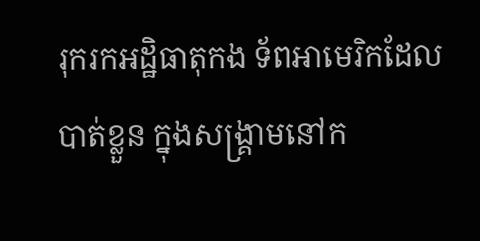រុករកអដ្ឋិធាតុកង ទ័ពអាមេរិកដែលបាត់ខ្លួន ក្នុងសង្គ្រាមនៅក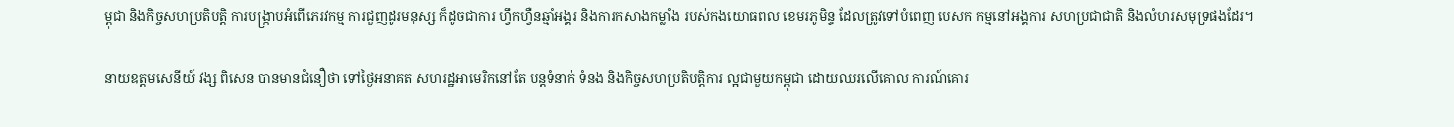ម្ពុជា និងកិច្ចសហប្រតិបត្តិ ការបង្ក្រាបអំពើភេរវកម្ម ការជួញដូរមនុស្ស ក៏ដូចជាការ ហ្វឹកហ្វឺនឆ្មាំអង្គរ និងការកសាងកម្លាំង របស់កងយោធពល ខេមរភូមិន្ទ ដែលត្រូវទៅបំពេញ បេសក កម្មនៅអង្គការ សហប្រជាជាតិ និងលំហរសមុទ្រផងដែរ។

នាយឧត្តមសេនីយ៍ វង្ស ពិសេន បានមានជំនឿថា ទៅថ្ងៃអនាគត សហរដ្ឋអាមេរិកនៅតែ បន្តទំនាក់ ទំនង និងកិច្ចសហប្រតិបត្តិការ ល្អជាមួយកម្ពុជា ដោយឈរលើគោល ការណ៍គោរ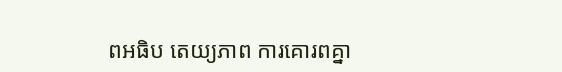ពអធិប តេយ្យភាព ការគោរពគ្នា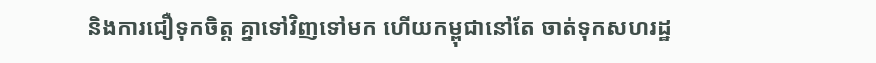និងការជឿទុកចិត្ត គ្នាទៅវិញទៅមក ហើយកម្ពុជានៅតែ ចាត់ទុកសហរដ្ឋ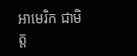អាមេរិក ជាមិត្ត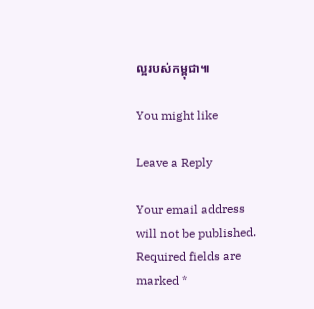ល្អរបស់កម្ពុជា៕

You might like

Leave a Reply

Your email address will not be published. Required fields are marked *